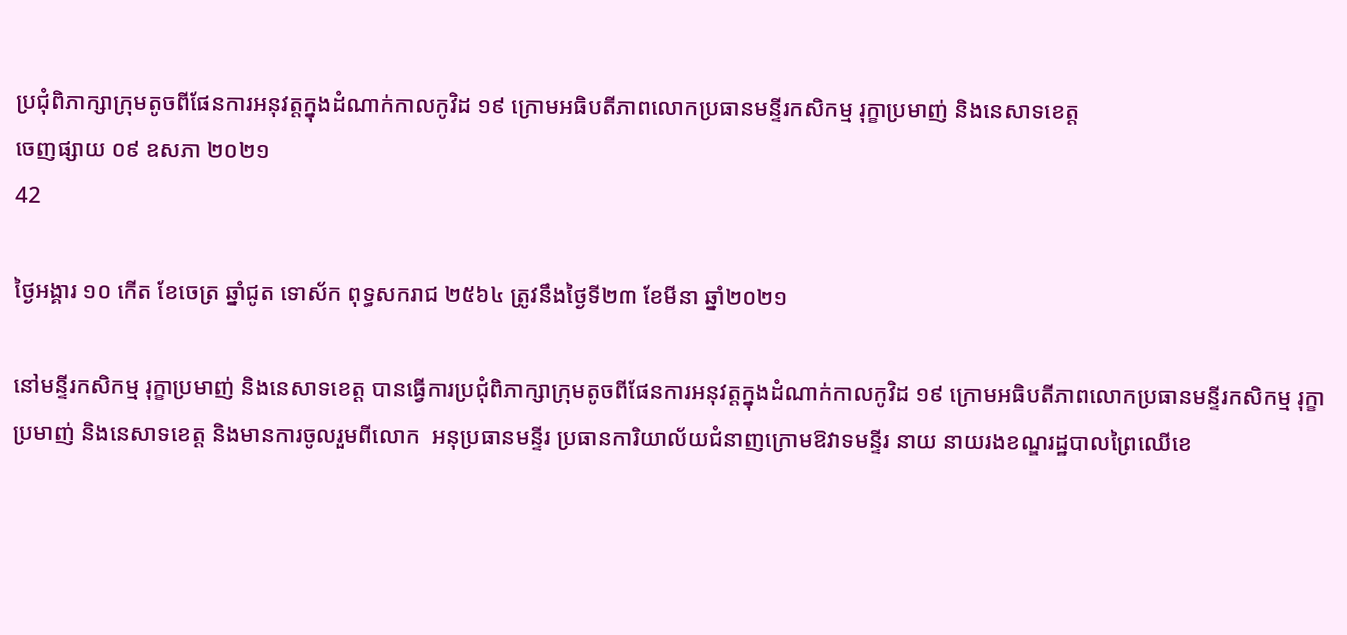ប្រជុំពិភាក្សាក្រុមតូចពីផែនការអនុវត្តក្នុងដំណាក់កាលកូវិដ ១៩ ក្រោមអធិបតីភាពលោកប្រធានមន្ទីរកសិកម្ម រុក្ខាប្រមាញ់ និងនេសាទខេត្ត
ចេញផ្សាយ ០៩ ឧសភា ២០២១
42

ថ្ងៃអង្គារ ១០ កើត ខែចេត្រ ឆ្នាំជូត ទោស័ក ពុទ្ធសករាជ ២៥៦៤ ត្រូវនឹងថ្ងៃទី២៣ ខែមីនា ឆ្នាំ២០២១

នៅមន្ទីរកសិកម្ម រុក្ខាប្រមាញ់ និងនេសាទខេត្ត បានធ្វើការប្រជុំពិភាក្សាក្រុមតូចពីផែនការអនុវត្តក្នុងដំណាក់កាលកូវិដ ១៩ ក្រោមអធិបតីភាពលោកប្រធានមន្ទីរកសិកម្ម រុក្ខាប្រមាញ់ និងនេសាទខេត្ត និងមានការចូលរួមពីលោក  អនុប្រធានមន្ទីរ ប្រធានការិយាល័យជំនាញក្រោមឱវាទមន្ទីរ នាយ នាយរងខណ្ឌរដ្ឋបាលព្រៃឈើខេ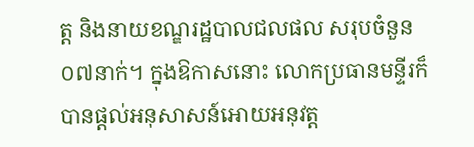ត្ត និងនាយខណ្ឌរដ្ឋបាលជលផល សរុបចំនួន ០៧នាក់។ ក្នុងឱកាសនោះ លោកប្រធានមន្ទីរក៏បានផ្តល់អនុសាសន៍អោយអនុវត្ត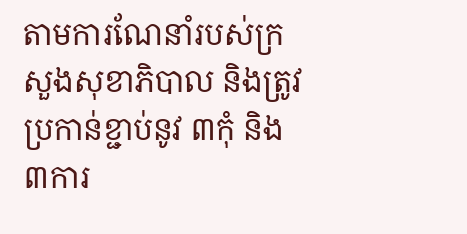តាមការណែនាំរបស់ក្រសួងសុខាភិបាល និងត្រូវប្រកាន់ខ្ជាប់នូវ ៣កុំ និង ៣ការ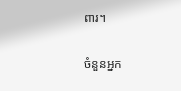ពារ។

ចំនួនអ្នក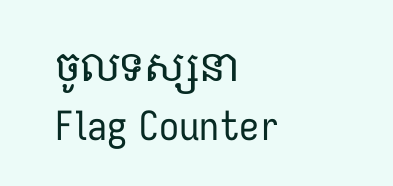ចូលទស្សនា
Flag Counter